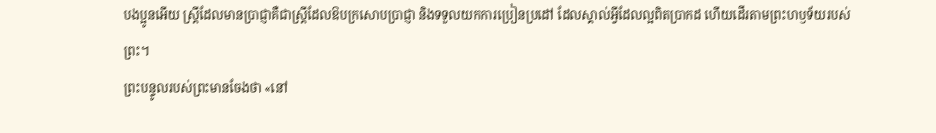បងប្អូនអើយ ស្ត្រីដែលមានប្រាជ្ញាគឺជាស្ត្រីដែលឱបក្រសោបប្រាជ្ញា និងទទួលយកការប្រៀនប្រដៅ ដែលស្គាល់អ្វីដែលល្អពិតប្រាកដ ហើយដើរតាមព្រះហឫទ័យរបស់ព្រះ។
ព្រះបន្ទូលរបស់ព្រះមានចែងថា «នៅ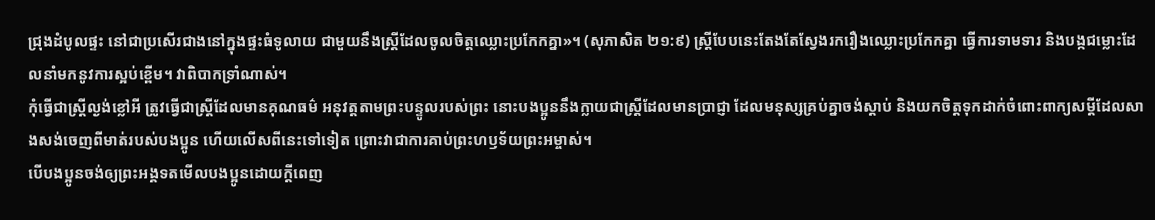ជ្រុងដំបូលផ្ទះ នៅជាប្រសើរជាងនៅក្នុងផ្ទះធំទូលាយ ជាមួយនឹងស្ត្រីដែលចូលចិត្តឈ្លោះប្រកែកគ្នា»។ (សុភាសិត ២១:៩) ស្ត្រីបែបនេះតែងតែស្វែងរករឿងឈ្លោះប្រកែកគ្នា ធ្វើការទាមទារ និងបង្កជម្លោះដែលនាំមកនូវការស្អប់ខ្ពើម។ វាពិបាកទ្រាំណាស់។
កុំធ្វើជាស្ត្រីល្ងង់ខ្លៅអី ត្រូវធ្វើជាស្ត្រីដែលមានគុណធម៌ អនុវត្តតាមព្រះបន្ទូលរបស់ព្រះ នោះបងប្អូននឹងក្លាយជាស្ត្រីដែលមានប្រាជ្ញា ដែលមនុស្សគ្រប់គ្នាចង់ស្តាប់ និងយកចិត្តទុកដាក់ចំពោះពាក្យសម្ដីដែលសាងសង់ចេញពីមាត់របស់បងប្អូន ហើយលើសពីនេះទៅទៀត ព្រោះវាជាការគាប់ព្រះហឫទ័យព្រះអម្ចាស់។
បើបងប្អូនចង់ឲ្យព្រះអង្គទតមើលបងប្អូនដោយក្ដីពេញ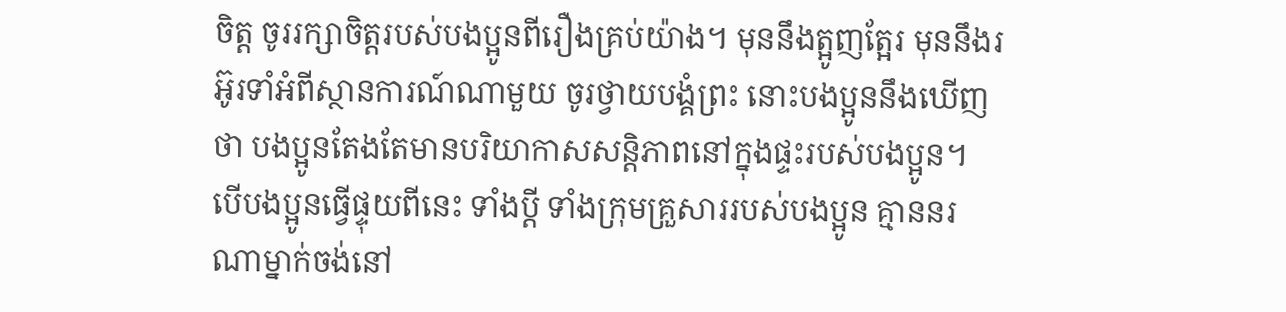ចិត្ត ចូររក្សាចិត្តរបស់បងប្អូនពីរឿងគ្រប់យ៉ាង។ មុននឹងត្អូញត្អែរ មុននឹងរអ៊ូរទាំអំពីស្ថានការណ៍ណាមួយ ចូរថ្វាយបង្គំព្រះ នោះបងប្អូននឹងឃើញថា បងប្អូនតែងតែមានបរិយាកាសសន្តិភាពនៅក្នុងផ្ទះរបស់បងប្អូន។
បើបងប្អូនធ្វើផ្ទុយពីនេះ ទាំងប្ដី ទាំងក្រុមគ្រួសាររបស់បងប្អូន គ្មាននរណាម្នាក់ចង់នៅ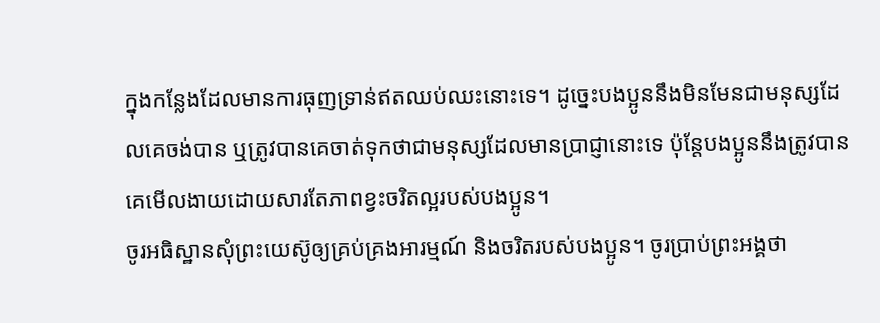ក្នុងកន្លែងដែលមានការធុញទ្រាន់ឥតឈប់ឈះនោះទេ។ ដូច្នេះបងប្អូននឹងមិនមែនជាមនុស្សដែលគេចង់បាន ឬត្រូវបានគេចាត់ទុកថាជាមនុស្សដែលមានប្រាជ្ញានោះទេ ប៉ុន្តែបងប្អូននឹងត្រូវបានគេមើលងាយដោយសារតែភាពខ្វះចរិតល្អរបស់បងប្អូន។
ចូរអធិស្ឋានសុំព្រះយេស៊ូឲ្យគ្រប់គ្រងអារម្មណ៍ និងចរិតរបស់បងប្អូន។ ចូរប្រាប់ព្រះអង្គថា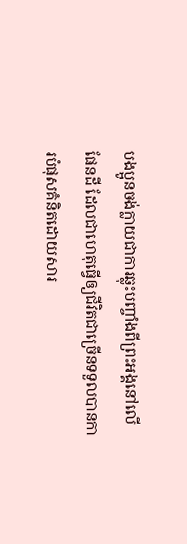បងប្អូនចង់ក្លាយជាការឆ្លុះបញ្ចាំងពីព្រះអង្គនៅលើផែនដី ដែលជាហេតុធ្វើឲ្យជីវិតជាច្រើនទទួលបានការបំផុសគំនិតដោយសារ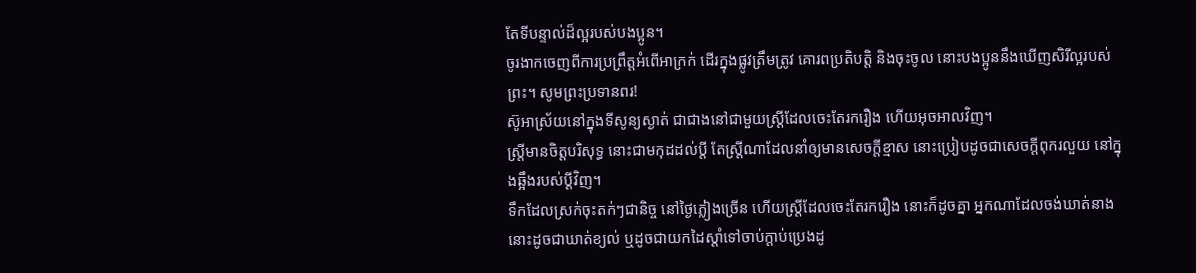តែទីបន្ទាល់ដ៏ល្អរបស់បងប្អូន។
ចូរងាកចេញពីការប្រព្រឹត្តអំពើអាក្រក់ ដើរក្នុងផ្លូវត្រឹមត្រូវ គោរពប្រតិបត្តិ និងចុះចូល នោះបងប្អូននឹងឃើញសិរីល្អរបស់ព្រះ។ សូមព្រះប្រទានពរ!
ស៊ូអាស្រ័យនៅក្នុងទីសូន្យស្ងាត់ ជាជាងនៅជាមួយស្ត្រីដែលចេះតែរករឿង ហើយអុចអាលវិញ។
ស្ត្រីមានចិត្តបរិសុទ្ធ នោះជាមកុដដល់ប្តី តែស្ត្រីណាដែលនាំឲ្យមានសេចក្ដីខ្មាស នោះប្រៀបដូចជាសេចក្ដីពុករលួយ នៅក្នុងឆ្អឹងរបស់ប្តីវិញ។
ទឹកដែលស្រក់ចុះតក់ៗជានិច្ច នៅថ្ងៃភ្លៀងច្រើន ហើយស្ត្រីដែលចេះតែរករឿង នោះក៏ដូចគ្នា អ្នកណាដែលចង់ឃាត់នាង នោះដូចជាឃាត់ខ្យល់ ឬដូចជាយកដៃស្ដាំទៅចាប់ក្តាប់ប្រេងដូ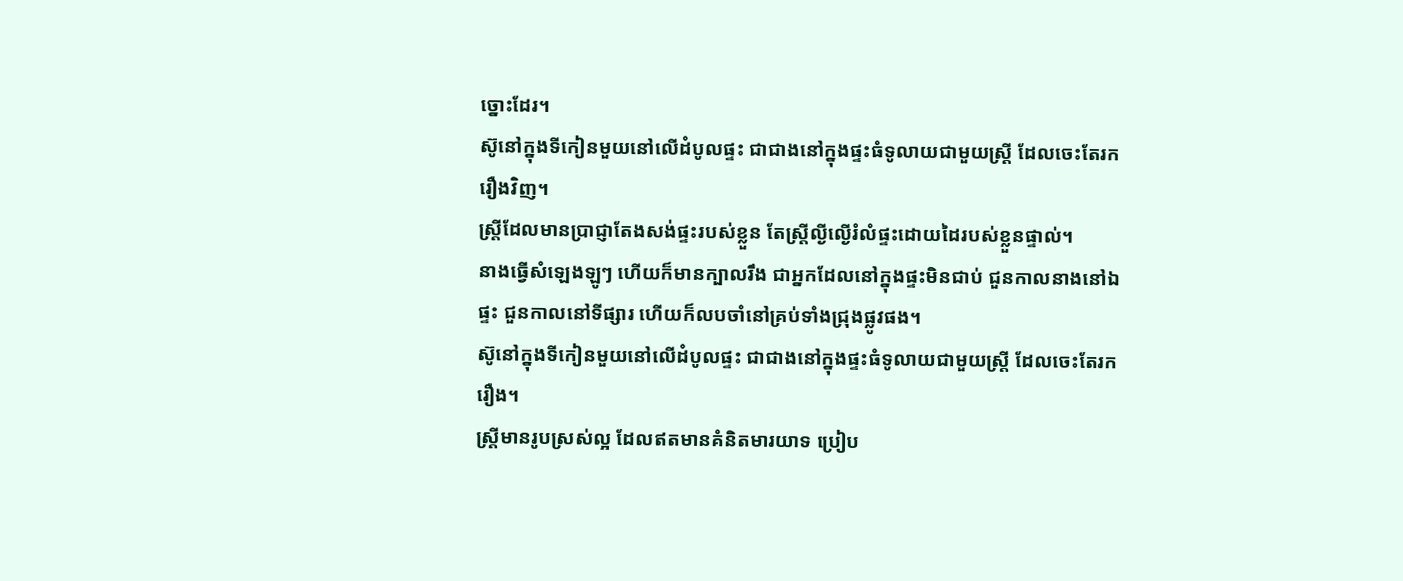ច្នោះដែរ។
ស៊ូនៅក្នុងទីកៀនមួយនៅលើដំបូលផ្ទះ ជាជាងនៅក្នុងផ្ទះធំទូលាយជាមួយស្ត្រី ដែលចេះតែរករឿងវិញ។
ស្ត្រីដែលមានប្រាជ្ញាតែងសង់ផ្ទះរបស់ខ្លួន តែស្ត្រីល្ងីល្ងើរំលំផ្ទះដោយដៃរបស់ខ្លួនផ្ទាល់។
នាងធ្វើសំឡេងឡូៗ ហើយក៏មានក្បាលរឹង ជាអ្នកដែលនៅក្នុងផ្ទះមិនជាប់ ជួនកាលនាងនៅឯផ្ទះ ជួនកាលនៅទីផ្សារ ហើយក៏លបចាំនៅគ្រប់ទាំងជ្រុងផ្លូវផង។
ស៊ូនៅក្នុងទីកៀនមួយនៅលើដំបូលផ្ទះ ជាជាងនៅក្នុងផ្ទះធំទូលាយជាមួយស្ត្រី ដែលចេះតែរករឿង។
ស្ត្រីមានរូបស្រស់ល្អ ដែលឥតមានគំនិតមារយាទ ប្រៀប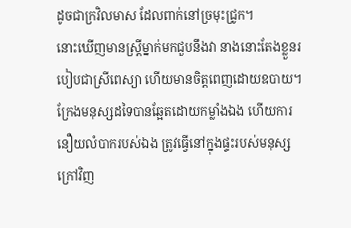ដូចជាក្រវិលមាស ដែលពាក់នៅច្រមុះជ្រូក។
នោះឃើញមានស្ត្រីម្នាក់មកជួបនឹងវា នាងនោះតែងខ្លួនរបៀបជាស្រីពេស្យា ហើយមានចិត្តពេញដោយឧបាយ។
ក្រែងមនុស្សដទៃបានឆ្អែតដោយកម្លាំងឯង ហើយការនឿយលំបាករបស់ឯង ត្រូវធ្វើនៅក្នុងផ្ទះរបស់មនុស្សក្រៅវិញ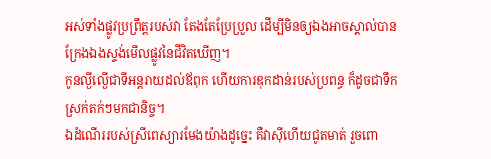អស់ទាំងផ្លូវប្រព្រឹត្តរបស់វា តែងតែប្រែប្រួល ដើម្បីមិនឲ្យឯងអាចស្គាល់បាន ក្រែងឯងស្ទង់មើលផ្លូវនៃជីវិតឃើញ។
កូនល្ងីល្ងើជាទីអន្តរាយដល់ឪពុក ហើយការឌុកដាន់របស់ប្រពន្ធ ក៏ដូចជាទឹកស្រក់តក់ៗមកជានិច្ច។
ឯដំណើររបស់ស្រីពេស្យារមែងយ៉ាងដូច្នេះ គឺវាស៊ីហើយជូតមាត់ រួចពោ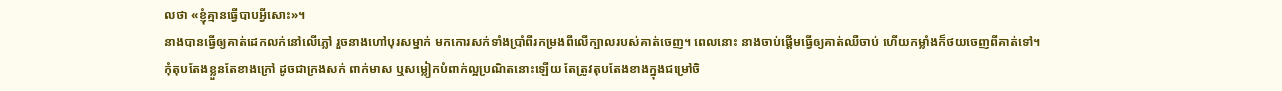លថា «ខ្ញុំគ្មានធ្វើបាបអ្វីសោះ»។
នាងបានធ្វើឲ្យគាត់ដេកលក់នៅលើភ្លៅ រួចនាងហៅបុរសម្នាក់ មកកោរសក់ទាំងប្រាំពីរកម្រងពីលើក្បាលរបស់គាត់ចេញ។ ពេលនោះ នាងចាប់ផ្ដើមធ្វើឲ្យគាត់ឈឺចាប់ ហើយកម្លាំងក៏ថយចេញពីគាត់ទៅ។
កុំតុបតែងខ្លួនតែខាងក្រៅ ដូចជាក្រងសក់ ពាក់មាស ឬសម្លៀកបំពាក់ល្អប្រណិតនោះឡើយ តែត្រូវតុបតែងខាងក្នុងជម្រៅចិ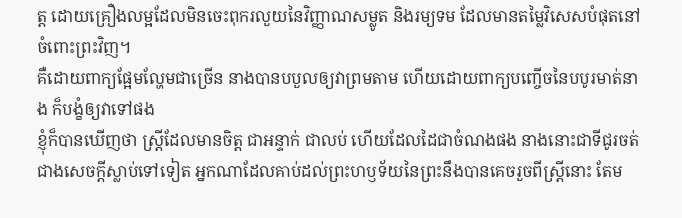ត្ត ដោយគ្រឿងលម្អដែលមិនចេះពុករលួយនៃវិញ្ញាណសម្លូត និងរម្យទម ដែលមានតម្លៃវិសេសបំផុតនៅចំពោះព្រះវិញ។
គឺដោយពាក្យផ្អែមល្ហែមជាច្រើន នាងបានបបួលឲ្យវាព្រមតាម ហើយដោយពាក្យបញ្ចើចនៃបបូរមាត់នាង ក៏បង្ខំឲ្យវាទៅផង
ខ្ញុំក៏បានឃើញថា ស្ត្រីដែលមានចិត្ត ជាអន្ទាក់ ជាលប់ ហើយដែលដៃជាចំណងផង នាងនោះជាទីជូរចត់ជាងសេចក្ដីស្លាប់ទៅទៀត អ្នកណាដែលគាប់ដល់ព្រះហឫទ័យនៃព្រះនឹងបានគេចរួចពីស្ត្រីនោះ តែម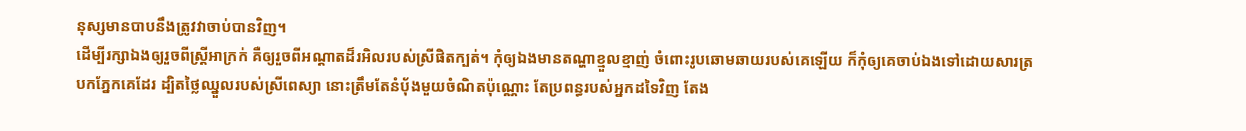នុស្សមានបាបនឹងត្រូវវាចាប់បានវិញ។
ដើម្បីរក្សាឯងឲ្យរួចពីស្ត្រីអាក្រក់ គឺឲ្យរួចពីអណ្ដាតដ៏រអិលរបស់ស្រីផិតក្បត់។ កុំឲ្យឯងមានតណ្ហាខ្មួលខ្មាញ់ ចំពោះរូបឆោមឆាយរបស់គេឡើយ ក៏កុំឲ្យគេចាប់ឯងទៅដោយសារត្របកភ្នែកគេដែរ ដ្បិតថ្លៃឈ្នួលរបស់ស្រីពេស្យា នោះត្រឹមតែនំបុ័ងមួយចំណិតប៉ុណ្ណោះ តែប្រពន្ធរបស់អ្នកដទៃវិញ តែង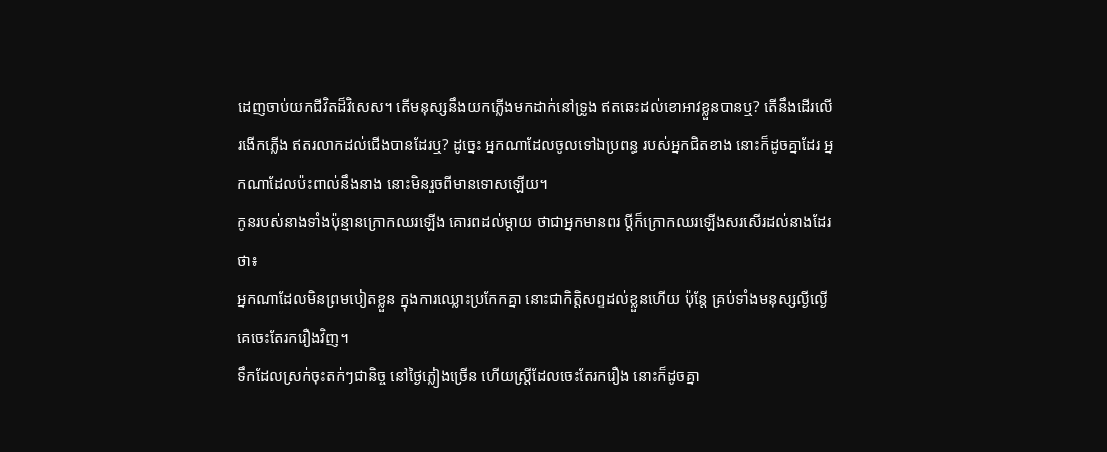ដេញចាប់យកជីវិតដ៏វិសេស។ តើមនុស្សនឹងយកភ្លើងមកដាក់នៅទ្រូង ឥតឆេះដល់ខោអាវខ្លួនបានឬ? តើនឹងដើរលើរងើកភ្លើង ឥតរលាកដល់ជើងបានដែរឬ? ដូច្នេះ អ្នកណាដែលចូលទៅឯប្រពន្ធ របស់អ្នកជិតខាង នោះក៏ដូចគ្នាដែរ អ្នកណាដែលប៉ះពាល់នឹងនាង នោះមិនរួចពីមានទោសឡើយ។
កូនរបស់នាងទាំងប៉ុន្មានក្រោកឈរឡើង គោរពដល់ម្តាយ ថាជាអ្នកមានពរ ប្តីក៏ក្រោកឈរឡើងសរសើរដល់នាងដែរថា៖
អ្នកណាដែលមិនព្រមបៀតខ្លួន ក្នុងការឈ្លោះប្រកែកគ្នា នោះជាកិត្តិសព្ទដល់ខ្លួនហើយ ប៉ុន្តែ គ្រប់ទាំងមនុស្សល្ងីល្ងើ គេចេះតែរករឿងវិញ។
ទឹកដែលស្រក់ចុះតក់ៗជានិច្ច នៅថ្ងៃភ្លៀងច្រើន ហើយស្ត្រីដែលចេះតែរករឿង នោះក៏ដូចគ្នា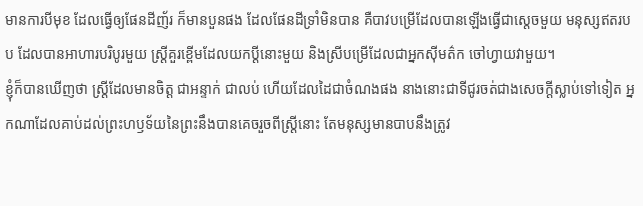មានការបីមុខ ដែលធ្វើឲ្យផែនដីញ័រ ក៏មានបួនផង ដែលផែនដីទ្រាំមិនបាន គឺបាវបម្រើដែលបានឡើងធ្វើជាស្តេចមួយ មនុស្សឥតរបប ដែលបានអាហារបរិបូរមួយ ស្ត្រីគួរខ្ពើមដែលយកប្តីនោះមួយ និងស្រីបម្រើដែលជាអ្នកស៊ីមត៌ក ចៅហ្វាយវាមួយ។
ខ្ញុំក៏បានឃើញថា ស្ត្រីដែលមានចិត្ត ជាអន្ទាក់ ជាលប់ ហើយដែលដៃជាចំណងផង នាងនោះជាទីជូរចត់ជាងសេចក្ដីស្លាប់ទៅទៀត អ្នកណាដែលគាប់ដល់ព្រះហឫទ័យនៃព្រះនឹងបានគេចរួចពីស្ត្រីនោះ តែមនុស្សមានបាបនឹងត្រូវ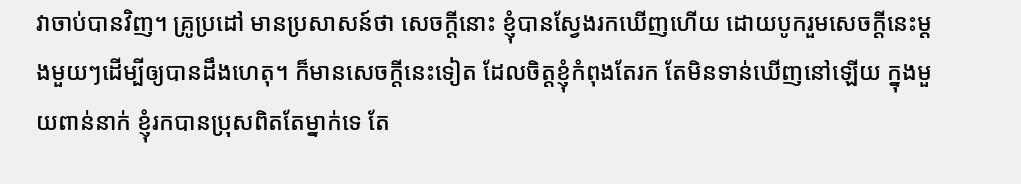វាចាប់បានវិញ។ គ្រូប្រដៅ មានប្រសាសន៍ថា សេចក្ដីនោះ ខ្ញុំបានស្វែងរកឃើញហើយ ដោយបូករួមសេចក្ដីនេះម្ដងមួយៗដើម្បីឲ្យបានដឹងហេតុ។ ក៏មានសេចក្ដីនេះទៀត ដែលចិត្តខ្ញុំកំពុងតែរក តែមិនទាន់ឃើញនៅឡើយ ក្នុងមួយពាន់នាក់ ខ្ញុំរកបានប្រុសពិតតែម្នាក់ទេ តែ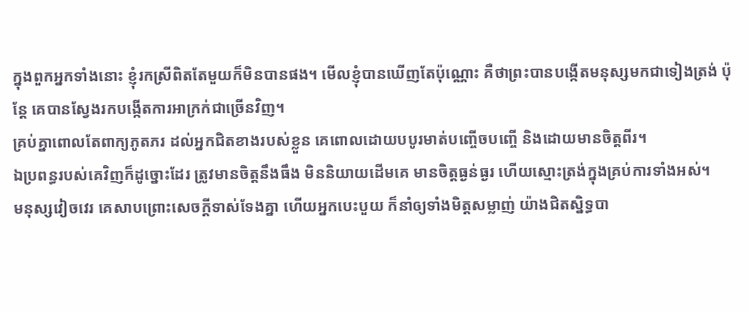ក្នុងពួកអ្នកទាំងនោះ ខ្ញុំរកស្រីពិតតែមួយក៏មិនបានផង។ មើលខ្ញុំបានឃើញតែប៉ុណ្ណោះ គឺថាព្រះបានបង្កើតមនុស្សមកជាទៀងត្រង់ ប៉ុន្តែ គេបានស្វែងរកបង្កើតការអាក្រក់ជាច្រើនវិញ។
គ្រប់គ្នាពោលតែពាក្យភូតភរ ដល់អ្នកជិតខាងរបស់ខ្លួន គេពោលដោយបបូរមាត់បញ្ចើចបញ្ចើ និងដោយមានចិត្តពីរ។
ឯប្រពន្ធរបស់គេវិញក៏ដូច្នោះដែរ ត្រូវមានចិត្តនឹងធឹង មិននិយាយដើមគេ មានចិត្តធ្ងន់ធ្ងរ ហើយស្មោះត្រង់ក្នុងគ្រប់ការទាំងអស់។
មនុស្សវៀចវេរ គេសាបព្រោះសេចក្ដីទាស់ទែងគ្នា ហើយអ្នកបេះបួយ ក៏នាំឲ្យទាំងមិត្តសម្លាញ់ យ៉ាងជិតស្និទ្ធបា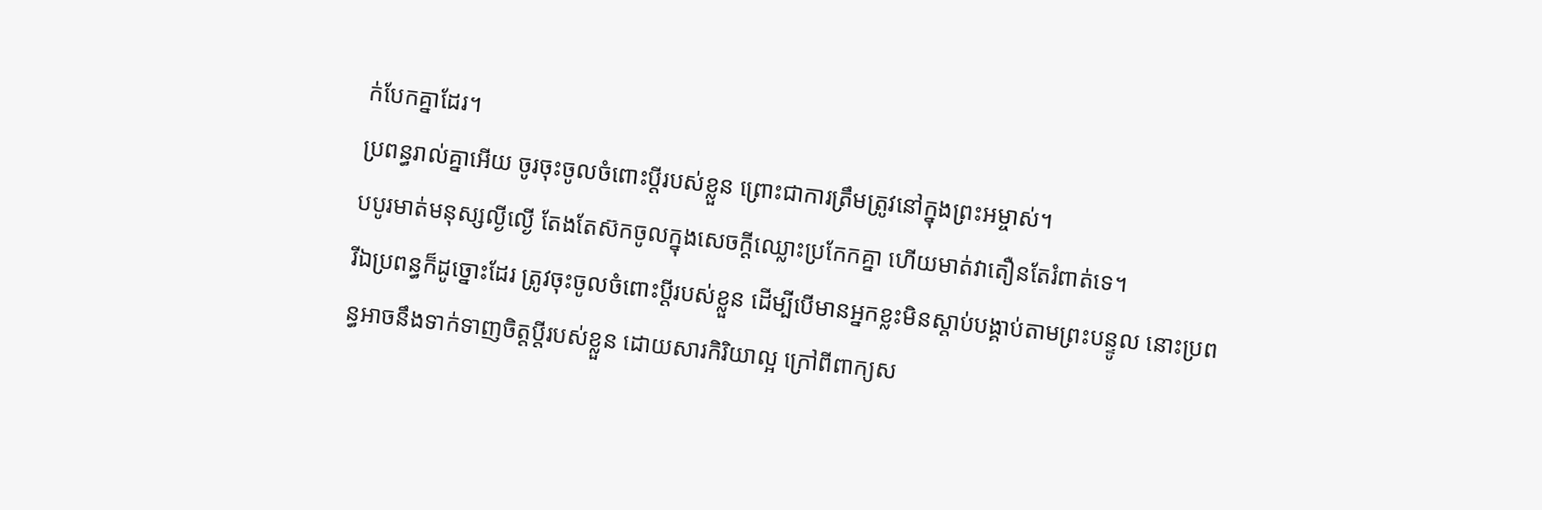ក់បែកគ្នាដែរ។
ប្រពន្ធរាល់គ្នាអើយ ចូរចុះចូលចំពោះប្តីរបស់ខ្លួន ព្រោះជាការត្រឹមត្រូវនៅក្នុងព្រះអម្ចាស់។
បបូរមាត់មនុស្សល្ងីល្ងើ តែងតែស៊កចូលក្នុងសេចក្ដីឈ្លោះប្រកែកគ្នា ហើយមាត់វាតឿនតែរំពាត់ទេ។
រីឯប្រពន្ធក៏ដូច្នោះដែរ ត្រូវចុះចូលចំពោះប្តីរបស់ខ្លួន ដើម្បីបើមានអ្នកខ្លះមិនស្តាប់បង្គាប់តាមព្រះបន្ទូល នោះប្រពន្ធអាចនឹងទាក់ទាញចិត្តប្តីរបស់ខ្លួន ដោយសារកិរិយាល្អ ក្រៅពីពាក្យស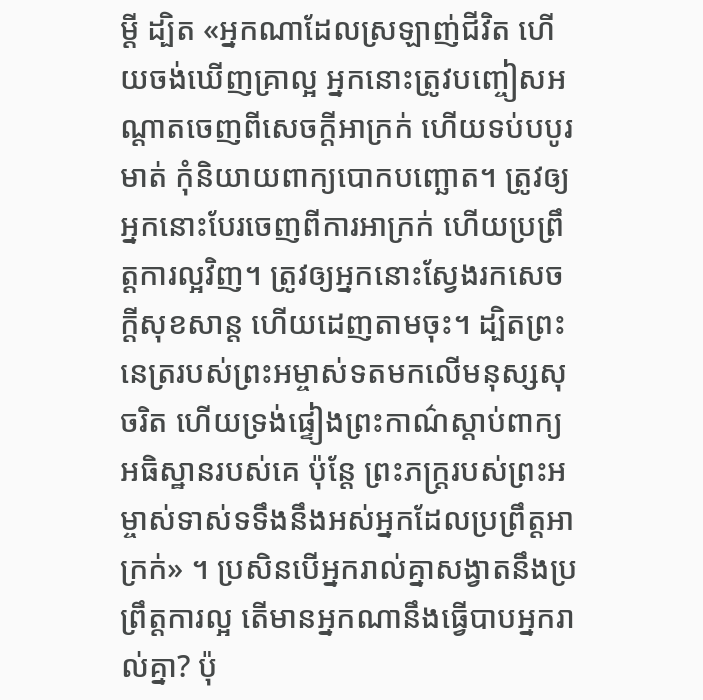ម្ដី ដ្បិត «អ្នកណាដែលស្រឡាញ់ជីវិត ហើយចង់ឃើញគ្រាល្អ អ្នកនោះត្រូវបញ្ចៀសអណ្តាតចេញពីសេចក្តីអាក្រក់ ហើយទប់បបូរមាត់ កុំនិយាយពាក្យបោកបញ្ឆោត។ ត្រូវឲ្យអ្នកនោះបែរចេញពីការអាក្រក់ ហើយប្រព្រឹត្តការល្អវិញ។ ត្រូវឲ្យអ្នកនោះស្វែងរកសេចក្ដីសុខសាន្ដ ហើយដេញតាមចុះ។ ដ្បិតព្រះនេត្ររបស់ព្រះអម្ចាស់ទតមកលើមនុស្សសុចរិត ហើយទ្រង់ផ្ទៀងព្រះកាណ៌ស្តាប់ពាក្យអធិស្ឋានរបស់គេ ប៉ុន្តែ ព្រះភក្ត្ររបស់ព្រះអម្ចាស់ទាស់ទទឹងនឹងអស់អ្នកដែលប្រព្រឹត្តអាក្រក់» ។ ប្រសិនបើអ្នករាល់គ្នាសង្វាតនឹងប្រព្រឹត្តការល្អ តើមានអ្នកណានឹងធ្វើបាបអ្នករាល់គ្នា? ប៉ុ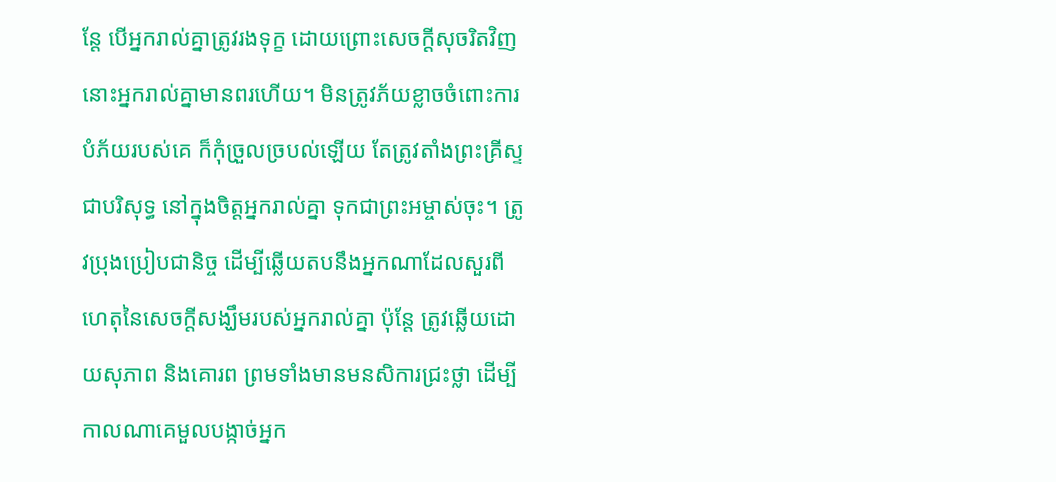ន្តែ បើអ្នករាល់គ្នាត្រូវរងទុក្ខ ដោយព្រោះសេចក្តីសុចរិតវិញ នោះអ្នករាល់គ្នាមានពរហើយ។ មិនត្រូវភ័យខ្លាចចំពោះការបំភ័យរបស់គេ ក៏កុំច្រួលច្របល់ឡើយ តែត្រូវតាំងព្រះគ្រីស្ទជាបរិសុទ្ធ នៅក្នុងចិត្តអ្នករាល់គ្នា ទុកជាព្រះអម្ចាស់ចុះ។ ត្រូវប្រុងប្រៀបជានិច្ច ដើម្បីឆ្លើយតបនឹងអ្នកណាដែលសួរពីហេតុនៃសេចក្តីសង្ឃឹមរបស់អ្នករាល់គ្នា ប៉ុន្តែ ត្រូវឆ្លើយដោយសុភាព និងគោរព ព្រមទាំងមានមនសិការជ្រះថ្លា ដើម្បីកាលណាគេមួលបង្កាច់អ្នក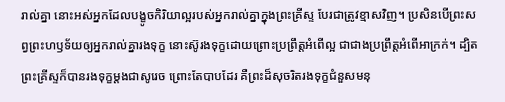រាល់គ្នា នោះអស់អ្នកដែលបង្ខូចកិរិយាល្អរបស់អ្នករាល់គ្នាក្នុងព្រះគ្រីស្ទ បែរជាត្រូវខ្មាសវិញ។ ប្រសិនបើព្រះសព្វព្រះហឫទ័យឲ្យអ្នករាល់គ្នារងទុក្ខ នោះស៊ូរងទុក្ខដោយព្រោះប្រព្រឹត្តអំពើល្អ ជាជាងប្រព្រឹត្តអំពើអាក្រក់។ ដ្បិតព្រះគ្រីស្ទក៏បានរងទុក្ខម្តងជាសូរេច ព្រោះតែបាបដែរ គឺព្រះដ៏សុចរិតរងទុក្ខជំនួសមនុ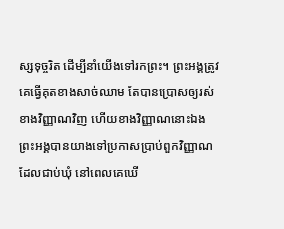ស្សទុច្ចរិត ដើម្បីនាំយើងទៅរកព្រះ។ ព្រះអង្គត្រូវគេធ្វើគុតខាងសាច់ឈាម តែបានប្រោសឲ្យរស់ខាងវិញ្ញាណវិញ ហើយខាងវិញ្ញាណនោះឯង ព្រះអង្គបានយាងទៅប្រកាសប្រាប់ពួកវិញ្ញាណដែលជាប់ឃុំ នៅពេលគេឃើ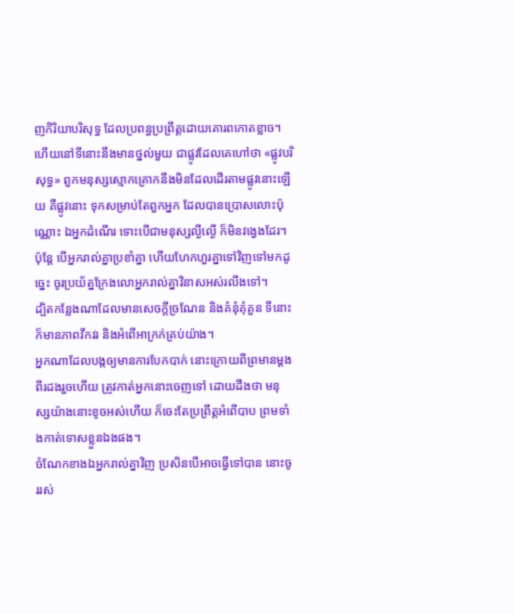ញកិរិយាបរិសុទ្ធ ដែលប្រពន្ធប្រព្រឹត្តដោយគោរពកោតខ្លាច។
ហើយនៅទីនោះនឹងមានថ្នល់មួយ ជាផ្លូវដែលគេហៅថា «ផ្លូវបរិសុទ្ធ» ពួកមនុស្សស្មោកគ្រោកនឹងមិនដែលដើរតាមផ្លូវនោះឡើយ គឺផ្លូវនោះ ទុកសម្រាប់តែពួកអ្នក ដែលបានប្រោសលោះប៉ុណ្ណោះ ឯអ្នកដំណើរ ទោះបើជាមនុស្សល្ងីល្ងើ ក៏មិនវង្វេងដែរ។
ប៉ុន្ដែ បើអ្នករាល់គ្នាប្រខាំគ្នា ហើយហែកហួរគ្នាទៅវិញទៅមកដូច្នេះ ចូរប្រយ័ត្នក្រែងលោអ្នករាល់គ្នាវិនាសអស់រលីងទៅ។
ដ្បិតកន្លែងណាដែលមានសេចក្ដីច្រណែន និងគំនុំគុំគួន ទីនោះក៏មានភាពវឹកវរ និងអំពើអាក្រក់គ្រប់យ៉ាង។
អ្នកណាដែលបង្កឲ្យមានការបែកបាក់ នោះក្រោយពីព្រមានម្តងពីរដងរួចហើយ ត្រូវកាត់អ្នកនោះចេញទៅ ដោយដឹងថា មនុស្សយ៉ាងនោះខូចអស់ហើយ ក៏ចេះតែប្រព្រឹត្តអំពើបាប ព្រមទាំងកាត់ទោសខ្លួនឯងផង។
ចំណែកខាងឯអ្នករាល់គ្នាវិញ ប្រសិនបើអាចធ្វើទៅបាន នោះចូររស់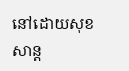នៅដោយសុខសាន្ត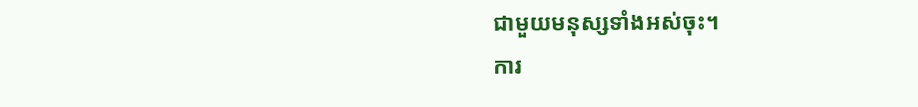ជាមួយមនុស្សទាំងអស់ចុះ។
ការ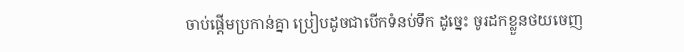ចាប់ផ្តើមប្រកាន់គ្នា ប្រៀបដូចជាបើកទំនប់ទឹក ដូច្នេះ ចូរដកខ្លួនថយចេញ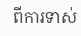ពីការទាស់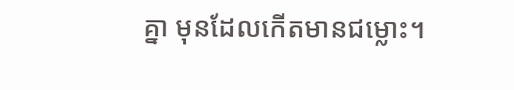គ្នា មុនដែលកើតមានជម្លោះ។